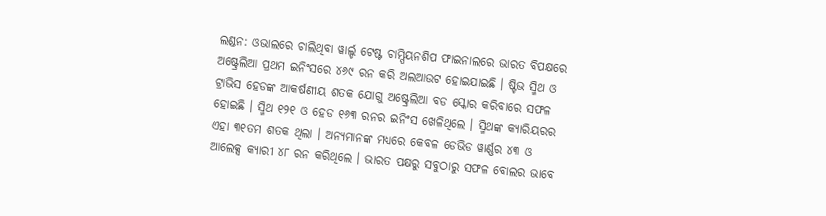ଲଣ୍ଡନ: ଓଭାଲରେ ଚାଲିଥିବା ୱାର୍ଲ୍ଡ ଟେଷ୍ଟ ଚାମ୍ପିୟନଶିପ ଫାଇନାଲରେ ଭାରତ ବିପକ୍ଷରେ ଅଷ୍ଟ୍ରେଲିଆ ପ୍ରଥମ ଇନିଂସରେ ୪୬୯ ରନ କରି ଅଲଆଉଟ ହୋଇଯାଇଛି । ଷ୍ଟିଭ ସ୍ମିଥ ଓ ଟ୍ରାଭିସ ହେଡଙ୍କ ଆକର୍ଷଣୀୟ ଶତକ ଯୋଗୁ ଅଷ୍ଟ୍ରେଲିଆ ବଡ ସ୍କୋର କରିବାରେ ସଫଳ ହୋଇଛି । ସ୍ମିଥ ୧୨୧ ଓ ହେଡ ୧୬୩ ରନର ଇନିଂସ ଖେଳିଥିଲେ । ସ୍ମିଥଙ୍କ କ୍ୟାରିୟରର ଏହା ୩୧ତମ ଶତକ ଥିଲା । ଅନ୍ୟମାନଙ୍କ ମଧ୍ୟରେ କେବଳ ଡେଭିଡ ୱାର୍ଣ୍ଣର ୪୩ ଓ ଆଲେକ୍ସ କ୍ୟାରୀ ୪୮ ରନ କରିଥିଲେ । ଭାରତ ପକ୍ଷରୁ ସବୁଠାରୁ ସଫଳ ବୋଲର ଭାବେ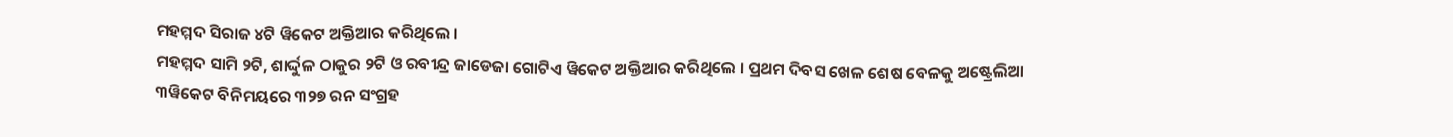ମହମ୍ମଦ ସିରାଜ ୪ଟି ୱିକେଟ ଅକ୍ତିଆର କରିଥିଲେ ।
ମହମ୍ମଦ ସାମି ୨ଟି, ଶାର୍ଦ୍ଦୁଳ ଠାକୁର ୨ଟି ଓ ରବୀନ୍ଦ୍ର ଜାଡେଜା ଗୋଟିଏ ୱିକେଟ ଅକ୍ତିଆର କରିଥିଲେ । ପ୍ରଥମ ଦିବସ ଖେଳ ଶେଷ ବେଳକୁ ଅଷ୍ଟ୍ରେଲିଆ ୩ୱିକେଟ ବିନିମୟରେ ୩୨୭ ରନ ସଂଗ୍ରହ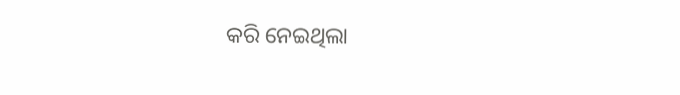କରି ନେଇଥିଲା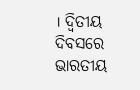। ଦ୍ୱିତୀୟ ଦିବସରେ ଭାରତୀୟ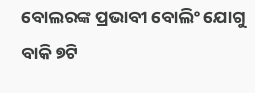ବୋଲରଙ୍କ ପ୍ରଭାବୀ ବୋଲିଂ ଯୋଗୁ ବାକି ୭ଟି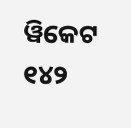ୱିକେଟ ୧୪୨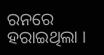ରନରେ ହରାଇଥିଲା ।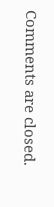Comments are closed.